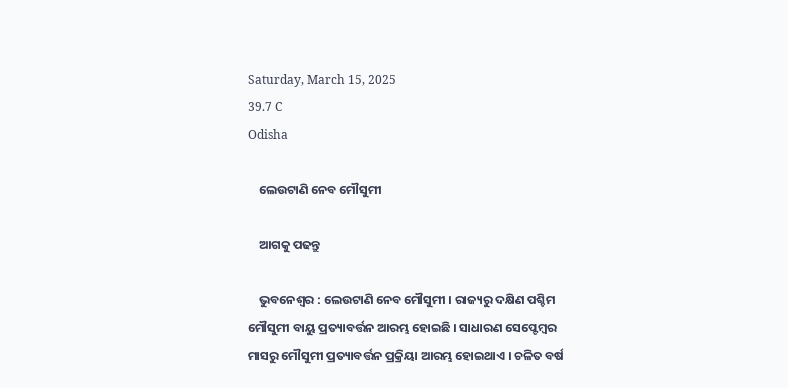Saturday, March 15, 2025
39.7 C
Odisha

    ଲେଉଟାଣି ନେବ ମୌସୁମୀ

    ଆଗକୁ ପଢନ୍ତୁ

    ଭୁବନେଶ୍ୱର : ଲେଉଟାଣି ନେବ ମୌସୁମୀ । ରାଜ୍ୟରୁ ଦକ୍ଷିଣ ପଶ୍ଚିମ ମୌସୁମୀ ବାୟୁ ପ୍ରତ୍ୟାବର୍ତ୍ତନ ଆରମ୍ଭ ହୋଇଛି । ସାଧାରଣ ସେପ୍ଟେମ୍ବର ମାସରୁ ମୌସୁମୀ ପ୍ରତ୍ୟାବର୍ତ୍ତନ ପ୍ରକ୍ରିୟା ଆରମ୍ଭ ହୋଇଥାଏ । ଚଳିତ ବର୍ଷ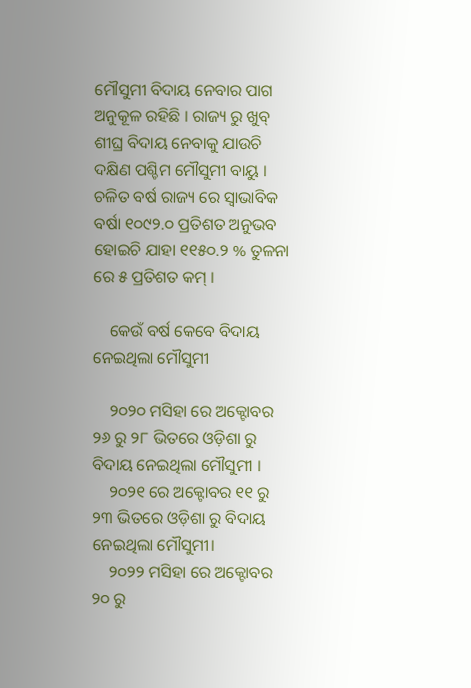ମୌସୁମୀ ବିଦାୟ ନେବାର ପାଗ ଅନୁକୂଳ ରହିଛି । ରାଜ୍ୟ ରୁ ଖୁବ୍ ଶୀଘ୍ର ବିଦାୟ ନେବାକୁ ଯାଉଚି ଦକ୍ଷିଣ ପଶ୍ଚିମ ମୌସୁମୀ ବାୟୁ । ଚଳିତ ବର୍ଷ ରାଜ୍ୟ ରେ ସ୍ବାଭାବିକ ବର୍ଷା ୧୦୯୨.୦ ପ୍ରତିଶତ ଅନୁଭବ ହୋଇଚି ଯାହା ୧୧୫୦.୨ % ତୁଳନା ରେ ୫ ପ୍ରତିଶତ କମ୍ ।

    କେଉଁ ବର୍ଷ କେବେ ବିଦାୟ ନେଇଥିଲା ମୌସୁମୀ

    ୨୦୨୦ ମସିହା ରେ ଅକ୍ଟୋବର ୨୬ ରୁ ୨୮ ଭିତରେ ଓଡ଼ିଶା ରୁ ବିଦାୟ ନେଇଥିଲା ମୌସୁମୀ ।
    ୨୦୨୧ ରେ ଅକ୍ଟୋବର ୧୧ ରୁ ୨୩ ଭିତରେ ଓଡ଼ିଶା ରୁ ବିଦାୟ ନେଇଥିଲା ମୌସୁମୀ।
    ୨୦୨୨ ମସିହା ରେ ଅକ୍ଟୋବର ୨୦ ରୁ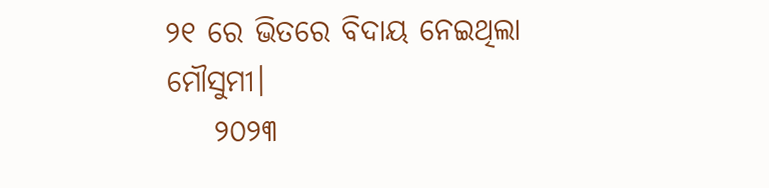୨୧ ରେ ଭିତରେ ବିଦାୟ ନେଇଥିଲା ମୌସୁମୀ।
    ୨୦୨୩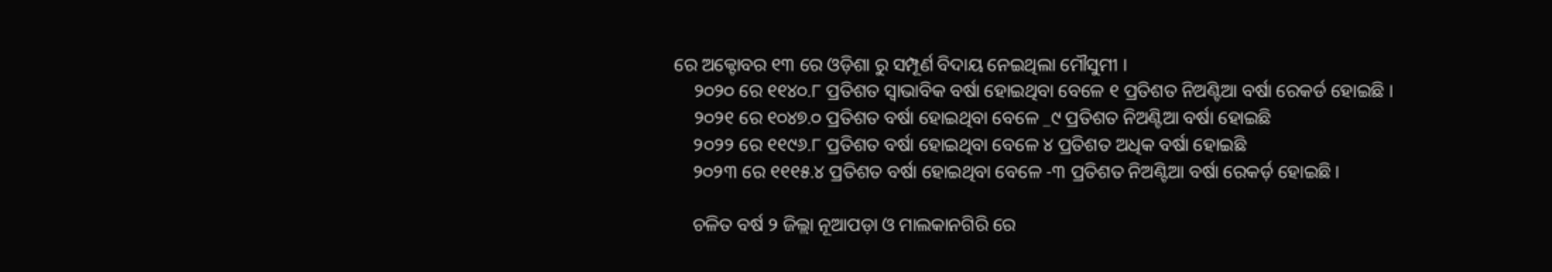ରେ ଅକ୍ଟୋବର ୧୩ ରେ ଓଡ଼ିଶା ରୁ ସମ୍ପୂର୍ଣ ବିଦାୟ ନେଇଥିଲା ମୌସୁମୀ ।
    ୨୦୨୦ ରେ ୧୧୪୦.୮ ପ୍ରତିଶତ ସ୍ବାଭାବିକ ବର୍ଷା ହୋଇଥିବା ବେଳେ ୧ ପ୍ରତିଶତ ନିଅଣ୍ଟିଆ ବର୍ଷା ରେକର୍ଡ ହୋଇଛି ।
    ୨୦୨୧ ରେ ୧୦୪୭.୦ ପ୍ରତିଶତ ବର୍ଷା ହୋଇଥିବା ବେଳେ _୯ ପ୍ରତିଶତ ନିଅଣ୍ଟିଆ ବର୍ଷା ହୋଇଛି
    ୨୦୨୨ ରେ ୧୧୯୬.୮ ପ୍ରତିଶତ ବର୍ଷା ହୋଇଥିବା ବେଳେ ୪ ପ୍ରତିଶତ ଅଧିକ ବର୍ଷା ହୋଇଛି
    ୨୦୨୩ ରେ ୧୧୧୫.୪ ପ୍ରତିଶତ ବର୍ଷା ହୋଇଥିବା ବେଳେ -୩ ପ୍ରତିଶତ ନିଅଣ୍ଟିଆ ବର୍ଷା ରେକର୍ଡ଼ ହୋଇଛି ।

    ଚଳିତ ବର୍ଷ ୨ ଜିଲ୍ଲା ନୂଆପଡ଼ା ଓ ମାଲକାନଗିରି ରେ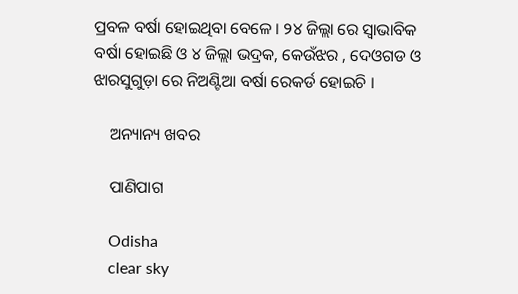ପ୍ରବଳ ବର୍ଷା ହୋଇଥିବା ବେଳେ । ୨୪ ଜିଲ୍ଲା ରେ ସ୍ବାଭାବିକ ବର୍ଷା ହୋଇଛି ଓ ୪ ଜିଲ୍ଲା ଭଦ୍ରକ, କେଉଁଝର , ଦେଓଗଡ ଓ ଝାରସୁଗୁଡ଼ା ରେ ନିଅଣ୍ଟିଆ ବର୍ଷା ରେକର୍ଡ ହୋଇଚି ।

    ଅନ୍ୟାନ୍ୟ ଖବର

    ପାଣିପାଗ

    Odisha
    clear sky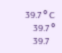39.7 ° C
    39.7 °
    39.7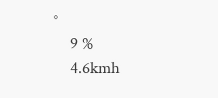°
    9 %
    4.6kmh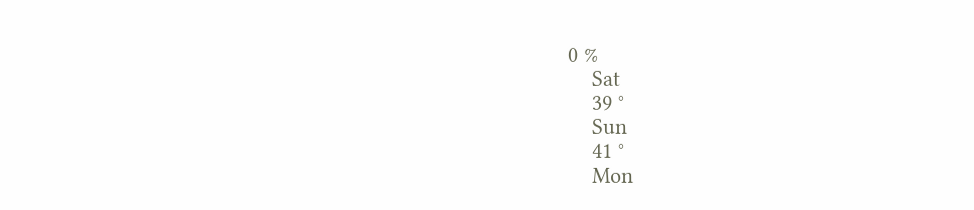0 %
    Sat
    39 °
    Sun
    41 °
    Mon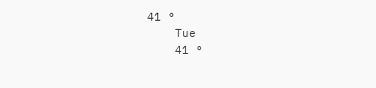41 °
    Tue
    41 °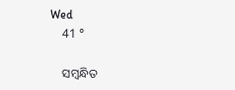Wed
    41 °

    ସମ୍ବନ୍ଧିତ